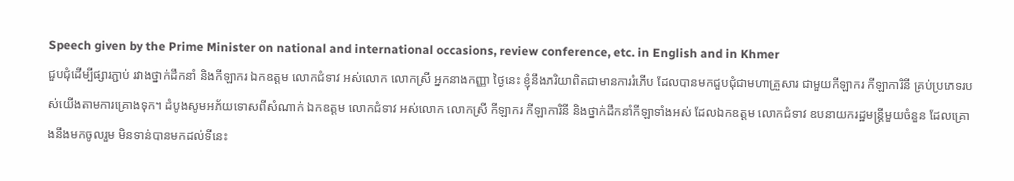Speech given by the Prime Minister on national and international occasions, review conference, etc. in English and in Khmer
ជួបជុំដើម្បីផ្សារភ្ជាប់ រវាងថ្នាក់ដឹកនាំ និងកីឡាករ ឯកឧត្តម លោកជំទាវ អស់លោក លោកស្រី អ្នកនាងកញ្ញា ថ្ងៃនេះ ខ្ញុំនឹងភរិយាពិតជាមានការរំភើប ដែលបានមកជួបជុំជាមហាគ្រួសារ ជាមួយកីឡាករ កីឡាការិនី គ្រប់ប្រភេទរបស់យើងតាមការគ្រោងទុក។ ដំបូងសូមអភ័យទោសពីសំណាក់ ឯកឧត្តម លោកជំទាវ អស់លោក លោកស្រី កីឡាករ កីឡាការិនី និងថ្នាក់ដឹកនាំកីឡាទាំងអស់ ដែលឯកឧត្តម លោកជំទាវ ឧបនាយករដ្ឋមន្រ្តីមួយចំនួន ដែលគ្រោងនឹងមកចូលរួម មិនទាន់បានមកដល់ទីនេះ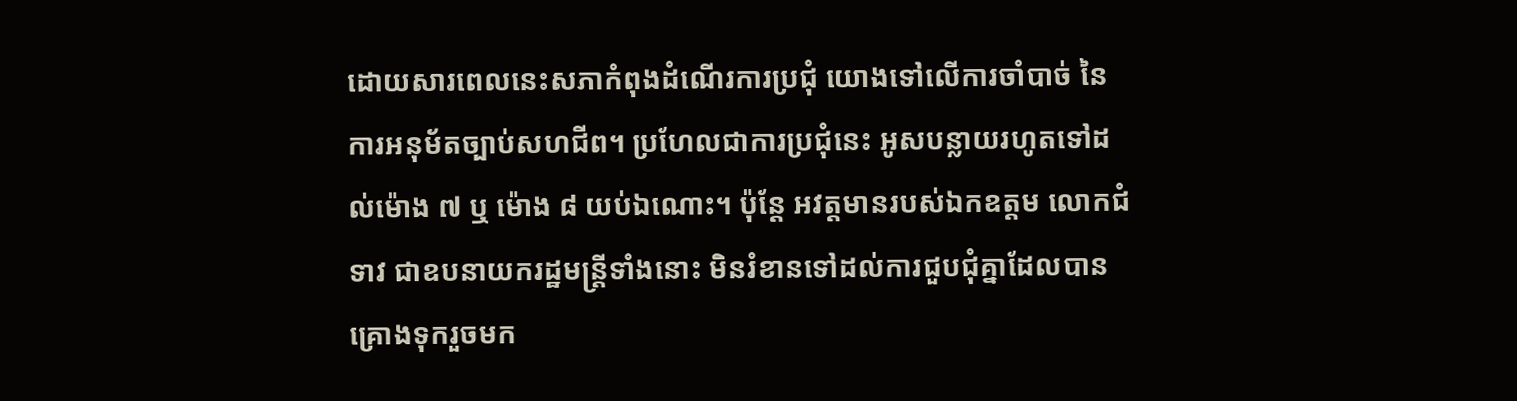ដោយសារពេលនេះសភាកំពុងដំណើរការប្រជុំ យោងទៅលើការចាំបាច់ នៃការអនុម័តច្បាប់សហជីព។ ប្រហែលជាការប្រជុំនេះ អូសបន្លាយរហូតទៅដល់ម៉ោង ៧ ឬ ម៉ោង ៨ យប់ឯណោះ។ ប៉ុន្តែ អវត្តមានរបស់ឯកឧត្តម លោកជំទាវ ជាឧបនាយករដ្ឋមន្រ្តីទាំងនោះ មិនរំខានទៅដល់ការជួបជុំគ្នាដែលបានគ្រោងទុករួចមក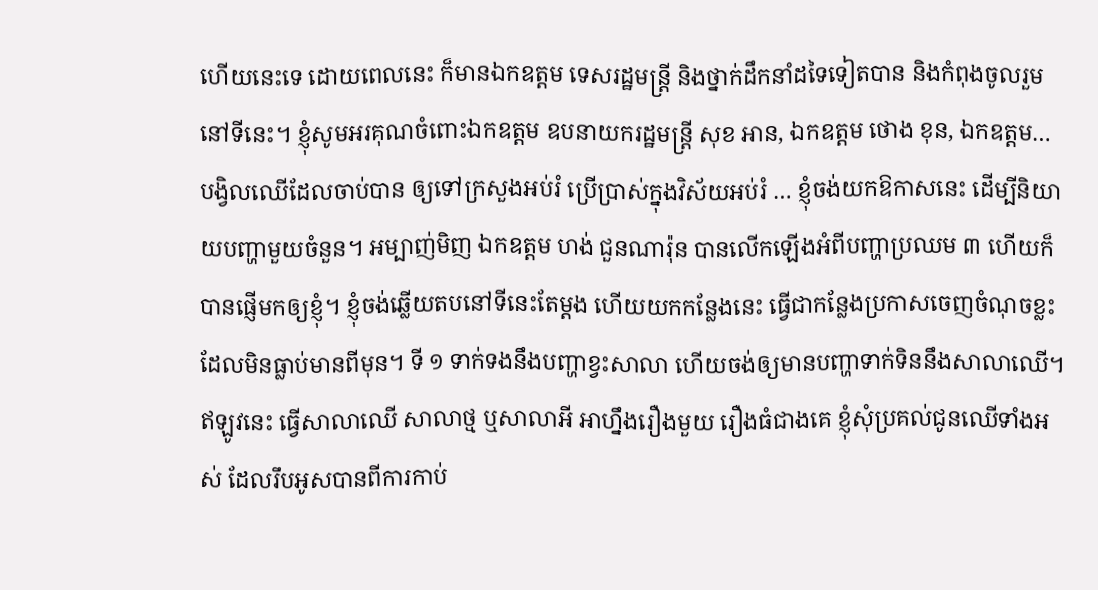ហើយនេះទេ ដោយពេលនេះ ក៏មានឯកឧត្តម ទេសរដ្ឋមន្រ្តី និងថ្នាក់ដឹកនាំដទៃទៀតបាន និងកំពុងចូលរួមនៅទីនេះ។ ខ្ញុំសូមអរគុណចំពោះឯកឧត្តម ឧបនាយករដ្ឋមន្រ្តី សុខ អាន, ឯកឧត្តម ថោង ខុន, ឯកឧត្តម…
បង្វិលឈើដែលចាប់បាន ឲ្យទៅក្រសួងអប់រំ ប្រើប្រាស់ក្នុងវិស័យអប់រំ … ខ្ញុំចង់យកឱកាសនេះ ដើម្បីនិយាយបញ្ហាមួយចំនួន។ អម្បាញ់មិញ ឯកឧត្តម ហង់ ជួនណារ៉ុន បានលើកឡើងអំពីបញ្ហាប្រឈម ៣ ហើយក៏បានផ្ញើមកឲ្យខ្ញុំ។ ខ្ញុំចង់ឆ្លើយតបនៅទីនេះតែម្តង ហើយយកកន្លែងនេះ ធ្វើជាកន្លែងប្រកាសចេញចំណុចខ្លះ ដែលមិនធ្លាប់មានពីមុន។ ទី ១ ទាក់ទងនឹងបញ្ហាខ្វះសាលា ហើយចង់ឲ្យមានបញ្ហាទាក់ទិននឹងសាលាឈើ។ ឥឡូវនេះ ធ្វើសាលាឈើ សាលាថ្ម ឬសាលាអី អាហ្នឹងរឿងមួយ រឿងធំជាងគេ ខ្ញុំសុំប្រគល់ជូនឈើទាំងអស់ ដែលរឹបអូសបានពីការកាប់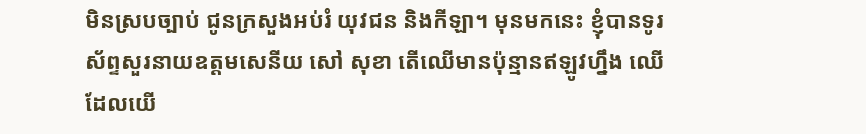មិនស្របច្បាប់ ជូនក្រសួងអប់រំ យុវជន និងកីឡា។ មុនមកនេះ ខ្ញុំបានទូរស័ព្ទសួរនាយឧត្តមសេនីយ សៅ សុខា តើឈើមានប៉ុន្មានឥឡូវហ្នឹង ឈើដែលយើ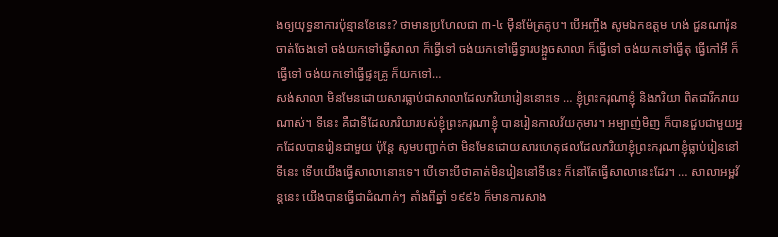ងឲ្យយុទ្ធនាការប៉ុន្មានខែនេះ? ថាមានប្រហែលជា ៣-៤ ម៉ឺនម៉ែត្រគូប។ បើអញ្ចឹង សូមឯកឧត្តម ហង់ ជួនណារ៉ុន ចាត់ចែងទៅ ចង់យកទៅធ្វើសាលា ក៏ធ្វើទៅ ចង់យកទៅធ្វើទ្វារបង្អួចសាលា ក៏ធ្វើទៅ ចង់យកទៅធ្វើតុ ធ្វើកៅអី ក៏ធ្វើទៅ ចង់យកទៅធ្វើផ្ទះគ្រូ ក៏យកទៅ…
សង់សាលា មិនមែនដោយសារធ្លាប់ជាសាលាដែលភរិយារៀននោះទេ … ខ្ញុំព្រះករុណាខ្ញុំ និងភរិយា ពិតជារីករាយណាស់។ ទីនេះ គឺជាទីដែលភរិយារបស់ខ្ញុំព្រះករុណាខ្ញុំ បានរៀនកាលវ័យកុមារ។ អម្បាញ់មិញ ក៏បានជួបជាមួយអ្នកដែលបានរៀនជាមួយ ប៉ុន្តែ សូមបញ្ជាក់ថា មិនមែនដោយសារហេតុផលដែលភរិយាខ្ញុំព្រះករុណាខ្ញុំធ្លាប់រៀននៅទីនេះ ទើបយើងធ្វើសាលានោះទេ។ បើទោះបីថាគាត់មិនរៀននៅទីនេះ ក៏នៅតែធ្វើសាលានេះដែរ។ … សាលាអម្ពវ័ន្តនេះ យើងបានធ្វើជាដំណាក់ៗ តាំងពីឆ្នាំ ១៩៩៦ ក៏មានការសាង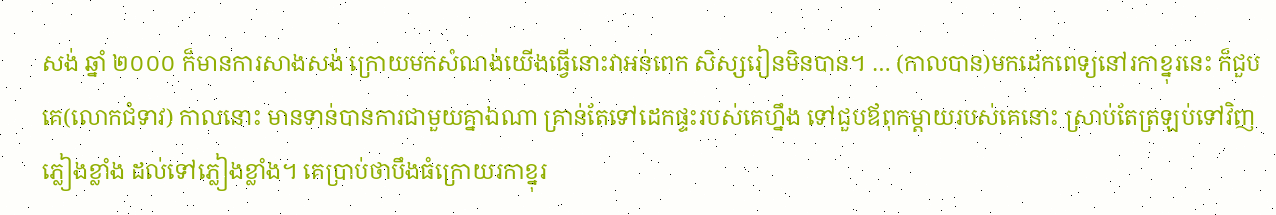សង់ ឆ្នាំ ២០០០ ក៏មានការសាងសង់ ក្រោយមកសំណង់យើងធ្វើនោះវាអន់ពេក សិស្សរៀនមិនបាន។ … (កាលបាន)មកដេកពេទ្យនៅរកាខ្នុរនេះ ក៏ជួបគេ(លោកជំទាវ) កាលនោះ មានទាន់បានការជាមួយគ្នាឯណា គ្រាន់តែទៅដេកផ្ទះរបស់គេហ្នឹង ទៅជួបឪពុកម្តាយរបស់គេនោះ ស្រាប់តែត្រឡប់ទៅវិញភ្លៀងខ្លាំង ដល់ទៅភ្លៀងខ្លាំង។ គេប្រាប់ថាបឹងធំក្រោយរកាខ្នុរ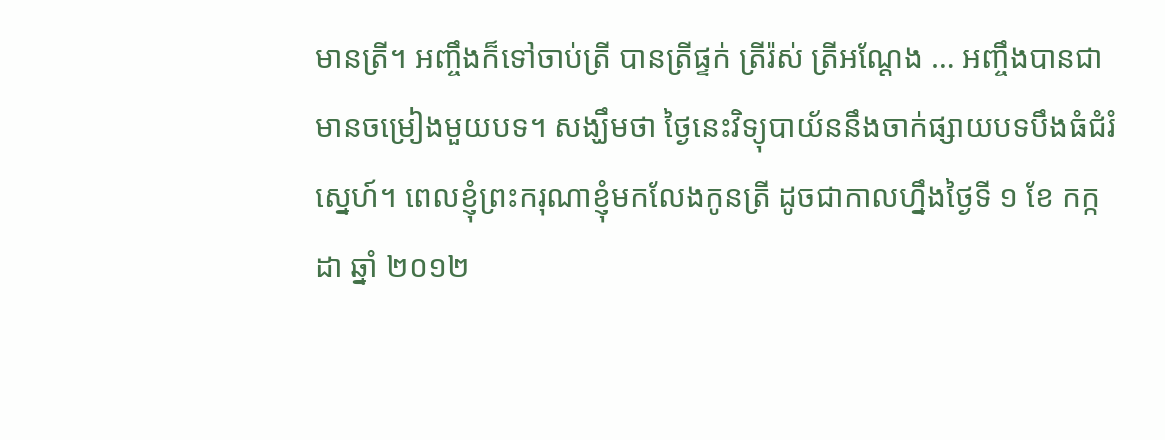មានត្រី។ អញ្ចឹងក៏ទៅចាប់ត្រី បានត្រីផ្ទក់ ត្រីរ៉ស់ ត្រីអណ្តែង … អញ្ចឹងបានជាមានចម្រៀងមួយបទ។ សង្ឃឹមថា ថ្ងៃនេះវិទ្យុបាយ័ននឹងចាក់ផ្សាយបទបឹងធំជំរំស្នេហ៍។ ពេលខ្ញុំព្រះករុណាខ្ញុំមកលែងកូនត្រី ដូចជាកាលហ្នឹងថ្ងៃទី ១ ខែ កក្កដា ឆ្នាំ ២០១២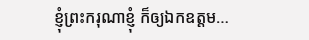ខ្ញុំព្រះករុណាខ្ញុំ ក៏ឲ្យឯកឧត្តម…